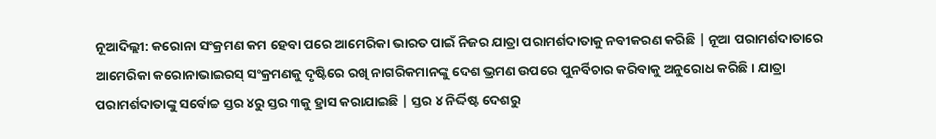ନୂଆଦିଲ୍ଲୀ: କରୋନା ସଂକ୍ରମଣ କମ ହେବା ପରେ ଆମେରିକା ଭାରତ ପାଇଁ ନିଜର ଯାତ୍ରା ପରାମର୍ଶଦାତାକୁ ନବୀକରଣ କରିଛି | ନୂଆ ପରାମର୍ଶଦାତାରେ ଆମେରିକା କରୋନାଭାଇରସ୍ ସଂକ୍ରମଣକୁ ଦୃଷ୍ଟିରେ ରଖି ନାଗରିକମାନଙ୍କୁ ଦେଶ ଭ୍ରମଣ ଉପରେ ପୁନର୍ବିଚାର କରିବାକୁ ଅନୁରୋଧ କରିଛି। ଯାତ୍ରା ପରାମର୍ଶଦାତାଙ୍କୁ ସର୍ବୋଚ୍ଚ ସ୍ତର ୪ରୁ ସ୍ତର ୩କୁ ହ୍ରାସ କରାଯାଇଛି | ସ୍ତର ୪ ନିର୍ଦ୍ଦିଷ୍ଟ ଦେଶରୁ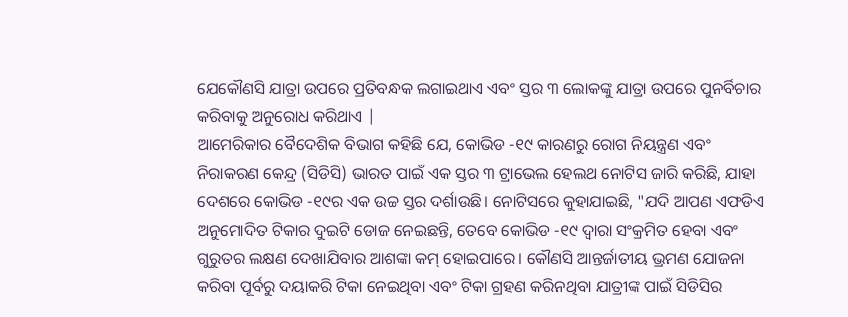ଯେକୌଣସି ଯାତ୍ରା ଉପରେ ପ୍ରତିବନ୍ଧକ ଲଗାଇଥାଏ ଏବଂ ସ୍ତର ୩ ଲୋକଙ୍କୁ ଯାତ୍ରା ଉପରେ ପୁନର୍ବିଚାର କରିବାକୁ ଅନୁରୋଧ କରିଥାଏ |
ଆମେରିକାର ବୈଦେଶିକ ବିଭାଗ କହିଛି ଯେ, କୋଭିଡ -୧୯ କାରଣରୁ ରୋଗ ନିୟନ୍ତ୍ରଣ ଏବଂ ନିରାକରଣ କେନ୍ଦ୍ର (ସିଡିସି) ଭାରତ ପାଇଁ ଏକ ସ୍ତର ୩ ଟ୍ରାଭେଲ ହେଲଥ ନୋଟିସ ଜାରି କରିଛି, ଯାହା ଦେଶରେ କୋଭିଡ -୧୯ର ଏକ ଉଚ୍ଚ ସ୍ତର ଦର୍ଶାଉଛି। ନୋଟିସରେ କୁହାଯାଇଛି, "ଯଦି ଆପଣ ଏଫଡିଏ ଅନୁମୋଦିତ ଟିକାର ଦୁଇଟି ଡୋଜ ନେଇଛନ୍ତି, ତେବେ କୋଭିଡ -୧୯ ଦ୍ୱାରା ସଂକ୍ରମିତ ହେବା ଏବଂ ଗୁରୁତର ଲକ୍ଷଣ ଦେଖାଯିବାର ଆଶଙ୍କା କମ୍ ହୋଇପାରେ। କୌଣସି ଆନ୍ତର୍ଜାତୀୟ ଭ୍ରମଣ ଯୋଜନା କରିବା ପୂର୍ବରୁ ଦୟାକରି ଟିକା ନେଇଥିବା ଏବଂ ଟିକା ଗ୍ରହଣ କରିନଥିବା ଯାତ୍ରୀଙ୍କ ପାଇଁ ସିଡିସିର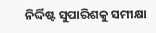ନିର୍ଦ୍ଦିଷ୍ଟ ସୁପାରିଶକୁ ସମୀକ୍ଷା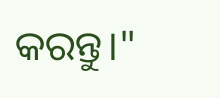କରନ୍ତୁ।"